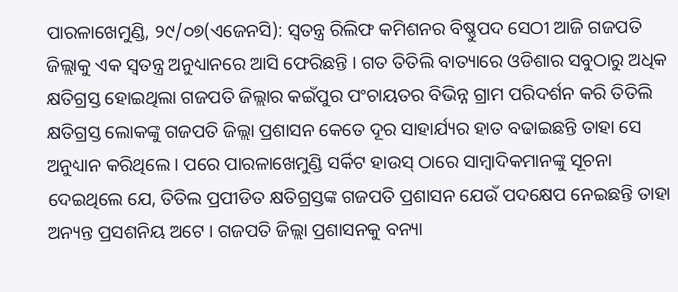ପାରଳାଖେମୁଣ୍ଡି, ୨୯/୦୭(ଏଜେନସି): ସ୍ୱତନ୍ତ୍ର ରିଲିଫ କମିଶନର ବିଷ୍ଣୁପଦ ସେଠୀ ଆଜି ଗଜପତି ଜିଲ୍ଲାକୁ ଏକ ସ୍ୱତନ୍ତ୍ର ଅନୁଧ୍ୟାନରେ ଆସି ଫେରିଛନ୍ତି । ଗତ ତିତିଲି ବାତ୍ୟାରେ ଓଡିଶାର ସବୁଠାରୁ ଅଧିକ କ୍ଷତିଗ୍ରସ୍ତ ହୋଇଥିଲା ଗଜପତି ଜିଲ୍ଲାର କଇଁପୁର ପଂଚାୟତର ବିଭିନ୍ନ ଗ୍ରାମ ପରିଦର୍ଶନ କରି ତିତିଲି କ୍ଷତିଗ୍ରସ୍ତ ଲୋକଙ୍କୁ ଗଜପତି ଜିଲ୍ଲା ପ୍ରଶାସନ କେତେ ଦୂର ସାହାର୍ଯ୍ୟର ହାତ ବଢାଇଛନ୍ତି ତାହା ସେ ଅନୁଧ୍ୟାନ କରିଥିଲେ । ପରେ ପାରଳାଖେମୁଣ୍ଡି ସର୍କିଟ ହାଉସ୍ ଠାରେ ସାମ୍ବାଦିକମାନଙ୍କୁ ସୂଚନା ଦେଇଥିଲେ ଯେ, ତିତିଲ ପ୍ରପୀଡିତ କ୍ଷତିଗ୍ରସ୍ତଙ୍କ ଗଜପତି ପ୍ରଶାସନ ଯେଉଁ ପଦକ୍ଷେପ ନେଇଛନ୍ତି ତାହା ଅନ୍ୟନ୍ତ ପ୍ରସଶନିୟ ଅଟେ । ଗଜପତି ଜିଲ୍ଲା ପ୍ରଶାସନକୁ ବନ୍ୟା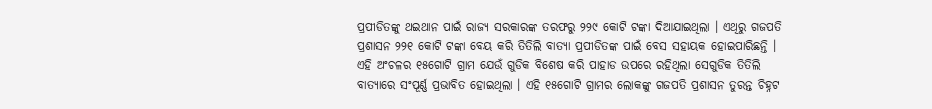ପ୍ରପୀଡିତଙ୍କୁ ଥଇଥାନ ପାଇଁ ରାଜ୍ୟ ସରକାରଙ୍କ ତରଫରୁ ୨୨୯ କୋଟି ଟଙ୍କା ଦିଆଯାଇଥିଲା । ଏଥିରୁ ଗଜପତି ପ୍ରଶାସନ ୨୨୧ କୋଟି ଟଙ୍କା ବେୟ କରି ତିତିଲି ବାତ୍ୟା ପ୍ରପୀଡିତଙ୍କ ପାଇଁ ବେସ ସହାୟକ ହୋଇପାରିଛନ୍ତି । ଏହି ଅଂଚଳର ୧୫ଗୋଟି ଗ୍ରାମ ଯେଉଁ ଗୁଡିକ ବିଶେଷ କରି ପାହାଡ ଉପରେ ରହିଥିଲା ସେଗୁଡିକ ତିତିଲି ବାତ୍ୟାରେ ସଂପୂର୍ଣ୍ଣ ପ୍ରଭାବିତ ହୋଇଥିଲା । ଏହି ୧୫ଗୋଟି ଗ୍ରାମର ଲୋକଙ୍କୁ ଗଜପତି ପ୍ରଶାସନ ତୁରନ୍ତ ଚିହ୍ନଟ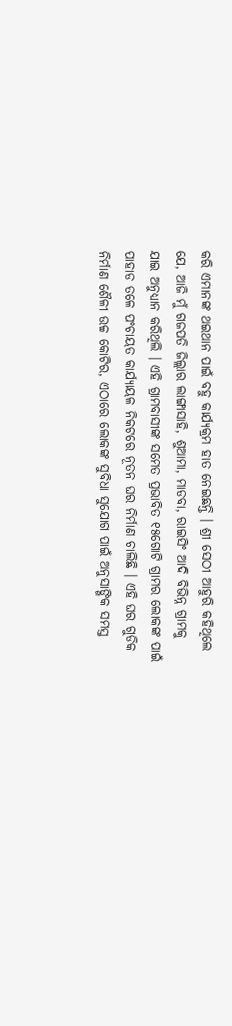କରି ଏମାନଙ୍କ ଥଇଥାନ ପାଇଁ ବହୁ କାର୍ଯ୍ୟକ୍ରମ ହାତ ନେଇଛନ୍ତି । ଶ୍ରୀ ସେଠୀ ଆହୁରି କହିଥିଲେ ଯେ, ଆଜି ମୁଁ ଗଜପତି ଜିଲ୍ଲାର ଲାଙ୍ଗାସାହି, ଶୁଆମା, ମାଡବା, ରାଇସିଂ ଆଦି ବିଭିନ୍ନ ଗ୍ରାମକୁ ଯାଇ ଅନୁଧ୍ୟାନ କରିଥିଲି । ଏହି ଗ୍ରାମବାସୀଙ୍କ ସମେତ ପ୍ରଭାବିତ ୧୫ଗୋଟି ଗ୍ରାମର ଲୋକଙ୍କ ପାଇଁ ପାହାଡ ତଳେ ପଂଚାୟତ କାର୍ଯ୍ୟାୟଳ ନିକଟରେ ନୂତନ ଘର ନିର୍ମାଣ ଚାଲିଛି । ଏହି ଘର ଗୁଡିକ ନିର୍ମାଣ ଶୈଳୀ ଉଚ୍ଚ କୋଟିର, ଏଠାରେ ଲୋକଙ୍କ ସୁବିଧା ସୁଯୋଗ ପାଇଁ ଅନୁସାଙ୍ଗିକ ସମସ୍ତ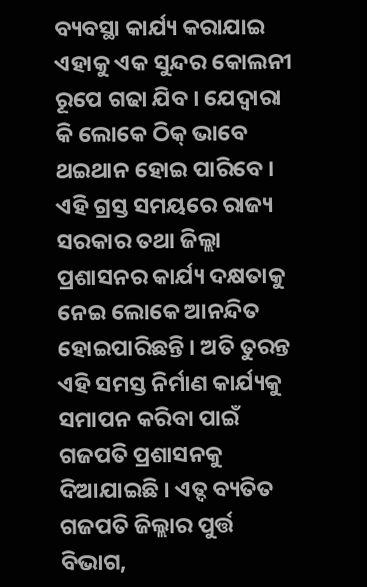ବ୍ୟବସ୍ଥା କାର୍ଯ୍ୟ କରାଯାଇ ଏହାକୁ ଏକ ସୁନ୍ଦର କୋଲନୀ ରୂପେ ଗଢା ଯିବ । ଯେଦ୍ୱାରା କି ଲୋକେ ଠିକ୍ ଭାବେ ଥଇଥାନ ହୋଇ ପାରିବେ । ଏହି ଗ୍ରସ୍ତ ସମୟରେ ରାଜ୍ୟ ସରକାର ତଥା ଜିଲ୍ଲା ପ୍ରଶାସନର କାର୍ଯ୍ୟ ଦକ୍ଷତାକୁ ନେଇ ଲୋକେ ଆନନ୍ଦିତ ହୋଇପାରିଛନ୍ତି । ଅତି ତୁରନ୍ତ ଏହି ସମସ୍ତ ନିର୍ମାଣ କାର୍ଯ୍ୟକୁ ସମାପନ କରିବା ପାଇଁ ଗଜପତି ପ୍ରଶାସନକୁ ଦିଆଯାଇଛି । ଏତ୍ଦ ବ୍ୟତିତ ଗଜପତି ଜିଲ୍ଲାର ପୁର୍ତ୍ତ ବିଭାଗ,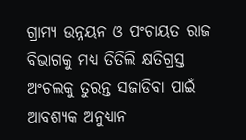ଗ୍ରାମ୍ୟ ଉନ୍ନୟନ ଓ ପଂଚାୟତ ରାଜ ବିଭାଗକୁ ମଧ୍ୟ ତିତିଲି କ୍ଷତିଗ୍ରସ୍ତ ଅଂଚଲକୁ ତୁରନ୍ତ ସଜାଡିବା ପାଇଁ ଆବଶ୍ୟକ ଅନୁଧ୍ୟାନ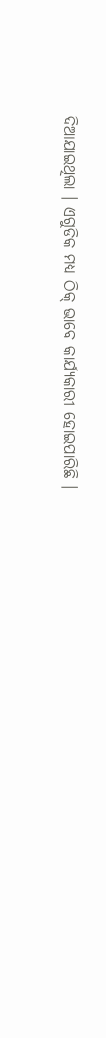ଦିଆଯାଇଥିଲା । ଏଗୁଡିକ ମଧ୍ୟ ଠିକ୍ ଭାବେ କାର୍ଯ୍ୟକାରୀ ହୋଇପାରିଛି ।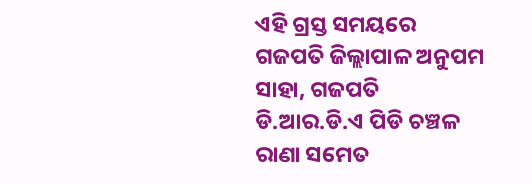ଏହି ଗ୍ରସ୍ତ ସମୟରେ ଗଜପତି ଜିଲ୍ଲାପାଳ ଅନୁପମ ସାହା, ଗଜପତି ଡି.ଆର.ଡି.ଏ ପିଡି ଚଞ୍ଚଳ ରାଣା ସମେତ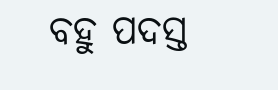ବହୁ ପଦସ୍ତ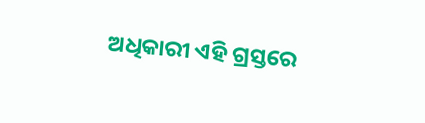ଅଧିକାରୀ ଏହି ଗ୍ରସ୍ତରେ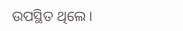ଉପସ୍ଥିତ ଥିଲେ ।